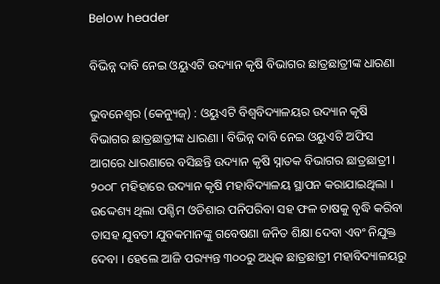Below header

ବିଭିନ୍ନ ଦାବି ନେଇ ଓୟୁଏଟି ଉଦ୍ୟାନ କୃଷି ବିଭାଗର ଛାତ୍ରଛାତ୍ରୀଙ୍କ ଧାରଣା

ଭୁବନେଶ୍ବର (କେନ୍ୟୁଜ୍) : ଓୟୁଏଟି ବିଶ୍ୱବିଦ୍ୟାଳୟର ଉଦ୍ୟାନ କୃଷି ବିଭାଗର ଛାତ୍ରଛାତ୍ରୀଙ୍କ ଧାରଣା । ବିଭିନ୍ନ ଦାବି ନେଇ ଓୟୁଏଟି ଅଫିସ ଆଗରେ ଧାରଣାରେ ବସିଛନ୍ତି ଉଦ୍ୟାନ କୃଷି ସ୍ନାତକ ବିଭାଗର ଛାତ୍ରଛାତ୍ରୀ । ୨୦୦୮ ମହିହାରେ ଉଦ୍ୟାନ କୃଷି ମହାବିଦ୍ୟାଳୟ ସ୍ଥାପନ କରାଯାଇଥିଲା । ଉଦ୍ଦେଶ୍ୟ ଥିଲା ପଶ୍ଚିମ ଓଡିଶାର ପନିପରିବା ସହ ଫଳ ଚାଷକୁ ବୃଦ୍ଧି କରିବା ତାସହ ଯୁବତୀ ଯୁବକମାନଙ୍କୁ ଗବେଷଣା ଜନିତ ଶିକ୍ଷା ଦେବା ଏବଂ ନିଯୁକ୍ତ ଦେବା । ହେଲେ ଆଜି ପର‌୍ୟ୍ୟନ୍ତ ୩୦୦ରୁ ଅଧିକ ଛାତ୍ରଛାତ୍ରୀ ମହାବିଦ୍ୟାଳୟରୁ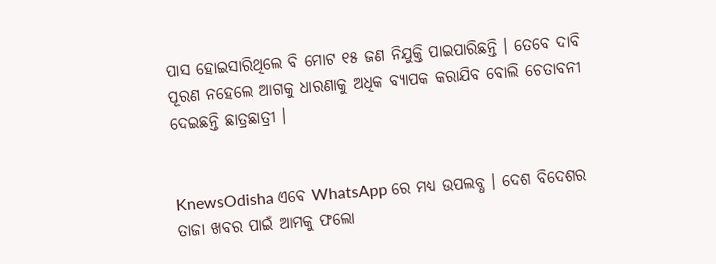ପାସ ହୋଇସାରିଥିଲେ ବି ମୋଟ ୧୫ ଜଣ ନିଯୁକ୍ତି ପାଇପାରିଛନ୍ତି । ତେବେ ଦାବି ପୂରଣ ନହେଲେ ଆଗକୁ ଧାରଣାକୁ ଅଧିକ ବ୍ୟାପକ କରାଯିବ ବୋଲି ଚେତାବନୀ ଦେଇଛନ୍ତି ଛାତ୍ରଛାତ୍ରୀ ।


KnewsOdisha ଏବେ WhatsApp ରେ ମଧ୍ୟ ଉପଲବ୍ଧ । ଦେଶ ବିଦେଶର ତାଜା ଖବର ପାଇଁ ଆମକୁ ଫଲୋ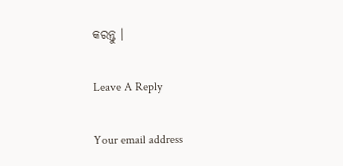କରନ୍ତୁ ।

Leave A Reply

Your email address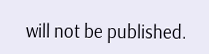will not be published.